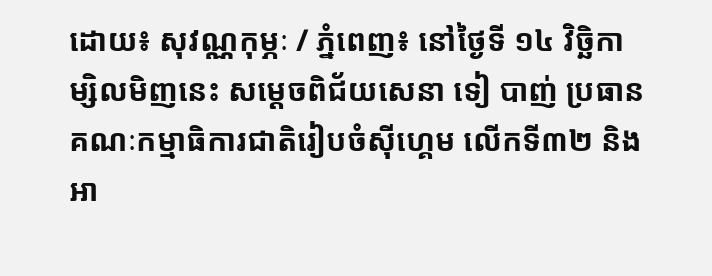ដោយ៖ សុវណ្ណកុម្ភៈ / ភ្នំពេញ៖ នៅថ្ងៃទី ១៤ វិច្ឆិកា ម្សិលមិញនេះ សម្ដេចពិជ័យសេនា ទៀ បាញ់ ប្រធានគណៈកម្មាធិការជាតិរៀបចំស៊ីហ្គេម លើកទី៣២ និងអា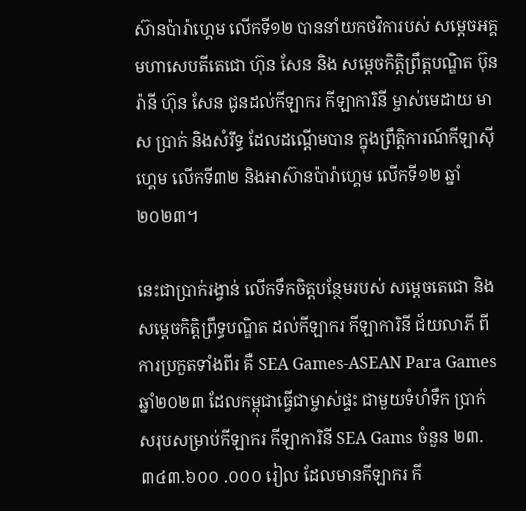ស៊ានប៉ារ៉ាហ្គេម លើកទី១២ បាននាំយកថវិការបស់ សម្ដេចអគ្គមហាសេបតីតេជោ ហ៊ុន សែន និង សម្ដេចកិត្តិព្រឹត្តបណ្ឌិត ប៊ុន រ៉ានី ហ៊ុន សែន ជូនដល់កីឡាករ កីឡាការិនី ម្ចាស់មេដាយ មាស ប្រាក់ និងសំរឹទ្ធ ដែលដណ្តើមបាន ក្នុងព្រឹត្តិការណ៍កីឡាស៊ីហ្គេម លើកទី៣២ និងអាស៊ានប៉ារ៉ាហ្គេម លើកទី១២ ឆ្នាំ២០២៣។

នេះជាប្រាក់រង្វាន់ លើកទឹកចិត្តបន្ថែមរបស់ សម្តេចតេជោ និងសម្តេចកិត្តិព្រឹទ្ធបណ្ឌិត ដល់កីឡាករ កីឡាការិនី ជ័យលាភី ពីការប្រកួតទាំងពីរ គឺ SEA Games-ASEAN Para Games ឆ្នាំ២០២៣ ដែលកម្ពុជាធ្វើជាម្ចាស់ផ្ទះ ជាមួយទំហំទឹក ប្រាក់ សរុបសម្រាប់កីឡាករ កីឡាការិនី SEA Gams ចំនួន ២៣.៣៤៣.៦០០ .០០០ រៀល ដែលមានកីឡាករ កី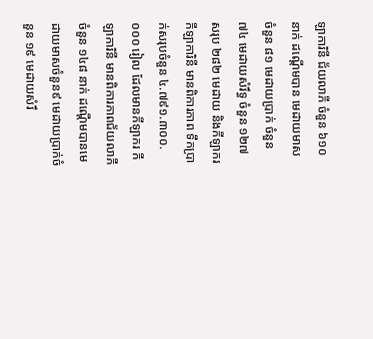ឡាការិនី ជ័យលាភី ចំនួន ៦១០ នាក់ ដណ្តើមបាន មេដាយមាស ចំនួន ៨១ មេដាយប្រាក់ ចំនួន ៧៤ មេដាយសំរឹទ្ធ ចំនួន ១២៧ សរុប ២៨២ មេដាយ និងកីឡាករ កីឡាការិនី មានពិការភាព ទឹកប្រាក់សរុបចំនួន ៤.៧៩១.៣០០.០០០ រៀល ដែលមានកីឡាករ កីឡាការិនី មានពិការភាពជ័យលាភី ចំនួន ១៤៨ នាក់ ដណ្តើមបានមេដាយមាសចំនួន៩ មេដាយប្រាក់ចំនួន ១៩ មេដាយសំរឹ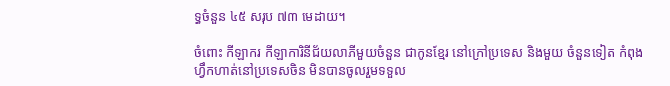ទ្ធចំនួន ៤៥ សរុប ៧៣ មេដាយ។

ចំពោះ កីឡាករ កីឡាការិនីជ័យលាភីមួយចំនួន ជាកូនខ្មែរ នៅក្រៅប្រទេស និងមួយ ចំនួនទៀត កំពុងហ្វឹកហាត់នៅប្រទេសចិន មិនបានចូលរួមទទួល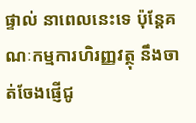ផ្ទាល់ នាពេលនេះទេ ប៉ុន្តែគណៈកម្មការហិរញ្ញវត្ថុ នឹងចាត់ចែងផ្ញើជូ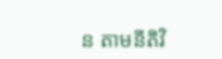ន តាមនីតិវិ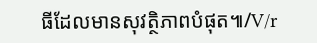ធីដែលមានសុវត្ថិភាពបំផុត៕/V/r